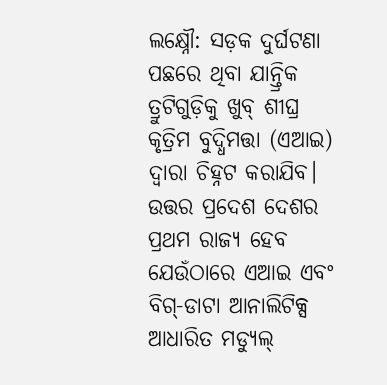ଲକ୍ଷ୍ନୌ: ସଡ଼କ ଦୁର୍ଘଟଣା ପଛରେ ଥିବା ଯାନ୍ତ୍ରିକ ତ୍ରୁଟିଗୁଡ଼ିକୁ ଖୁବ୍ ଶୀଘ୍ର କୃତ୍ରିମ ବୁଦ୍ଧିମତ୍ତା (ଏଆଇ) ଦ୍ୱାରା ଚିହ୍ନଟ କରାଯିବ। ଉତ୍ତର ପ୍ରଦେଶ ଦେଶର ପ୍ରଥମ ରାଜ୍ୟ ହେବ ଯେଉଁଠାରେ ଏଆଇ ଏବଂ ବିଗ୍-ଡାଟା ଆନାଲିଟିକ୍ସ ଆଧାରିତ ମଡ୍ୟୁଲ୍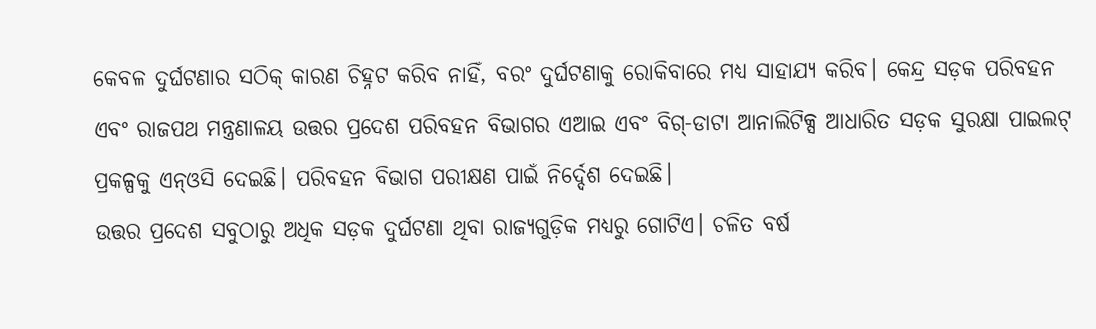କେବଳ ଦୁର୍ଘଟଣାର ସଠିକ୍ କାରଣ ଚିହ୍ନଟ କରିବ ନାହିଁ, ବରଂ ଦୁର୍ଘଟଣାକୁ ରୋକିବାରେ ମଧ୍ୟ ସାହାଯ୍ୟ କରିବ। କେନ୍ଦ୍ର ସଡ଼କ ପରିବହନ ଏବଂ ରାଜପଥ ମନ୍ତ୍ରଣାଳୟ ଉତ୍ତର ପ୍ରଦେଶ ପରିବହନ ବିଭାଗର ଏଆଇ ଏବଂ ବିଗ୍-ଡାଟା ଆନାଲିଟିକ୍ସ ଆଧାରିତ ସଡ଼କ ସୁରକ୍ଷା ପାଇଲଟ୍ ପ୍ରକଳ୍ପକୁ ଏନ୍ଓସି ଦେଇଛି। ପରିବହନ ବିଭାଗ ପରୀକ୍ଷଣ ପାଇଁ ନିର୍ଦ୍ଦେଶ ଦେଇଛି।
ଉତ୍ତର ପ୍ରଦେଶ ସବୁଠାରୁ ଅଧିକ ସଡ଼କ ଦୁର୍ଘଟଣା ଥିବା ରାଜ୍ୟଗୁଡ଼ିକ ମଧ୍ୟରୁ ଗୋଟିଏ। ଚଳିତ ବର୍ଷ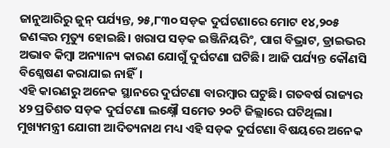ଜାନୁଆରିରୁ ଜୁନ୍ ପର୍ଯ୍ୟନ୍ତ, ୨୫,୮୩୦ ସଡ଼କ ଦୁର୍ଘଟଣାରେ ମୋଟ ୧୪,୨୦୫ ଜଣଙ୍କର ମୃତ୍ୟୁ ହୋଇଛି। ଖରାପ ସଡ଼କ ଇଞ୍ଜିନିୟରିଂ, ପାଗ ବିଭ୍ରାଟ, ଡ୍ରାଇଭର ଅଭାବ କିମ୍ବା ଅନ୍ୟାନ୍ୟ କାରଣ ଯୋଗୁଁ ଦୁର୍ଘଟଣା ଘଟିଛି। ଆଜି ପର୍ଯ୍ୟନ୍ତ କୌଣସି ବିଶ୍ଳେଷଣ କରାଯାଇ ନାହିଁ।
ଏହି କାରଣରୁ ଅନେକ ସ୍ଥାନରେ ଦୁର୍ଘଟଣା ବାରମ୍ବାର ଘଟୁଛି। ଗତବର୍ଷ ରାଜ୍ୟର ୪୨ ପ୍ରତିଶତ ସଡ଼କ ଦୁର୍ଘଟଣା ଲକ୍ଷ୍ନୌ ସମେତ ୨୦ଟି ଜିଲ୍ଲାରେ ଘଟିଥିଲା। ମୁଖ୍ୟମନ୍ତ୍ରୀ ଯୋଗୀ ଆଦିତ୍ୟନାଥ ମଧ୍ୟ ଏହି ସଡ଼କ ଦୁର୍ଘଟଣା ବିଷୟରେ ଅନେକ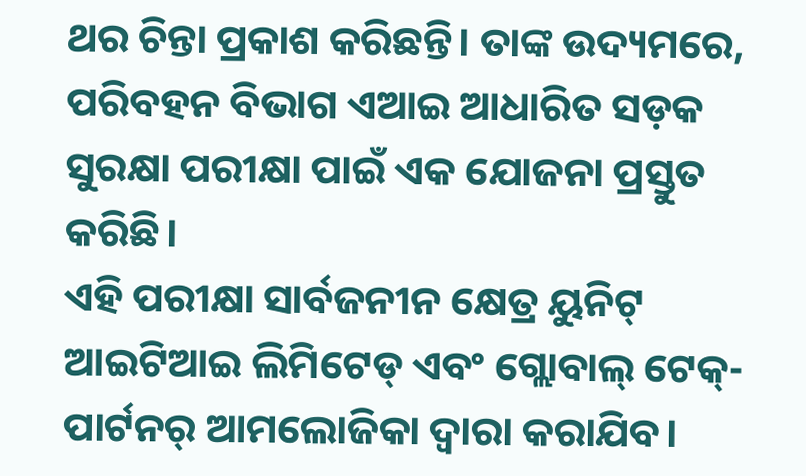ଥର ଚିନ୍ତା ପ୍ରକାଶ କରିଛନ୍ତି। ତାଙ୍କ ଉଦ୍ୟମରେ, ପରିବହନ ବିଭାଗ ଏଆଇ ଆଧାରିତ ସଡ଼କ ସୁରକ୍ଷା ପରୀକ୍ଷା ପାଇଁ ଏକ ଯୋଜନା ପ୍ରସ୍ତୁତ କରିଛି।
ଏହି ପରୀକ୍ଷା ସାର୍ବଜନୀନ କ୍ଷେତ୍ର ୟୁନିଟ୍ ଆଇଟିଆଇ ଲିମିଟେଡ୍ ଏବଂ ଗ୍ଲୋବାଲ୍ ଟେକ୍-ପାର୍ଟନର୍ ଆମଲୋଜିକା ଦ୍ୱାରା କରାଯିବ।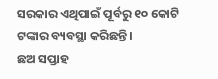ସରକାର ଏଥିପାଇଁ ପୂର୍ବରୁ ୧୦ କୋଟି ଟଙ୍କାର ବ୍ୟବସ୍ଥା କରିଛନ୍ତି।
ଛଅ ସପ୍ତାହ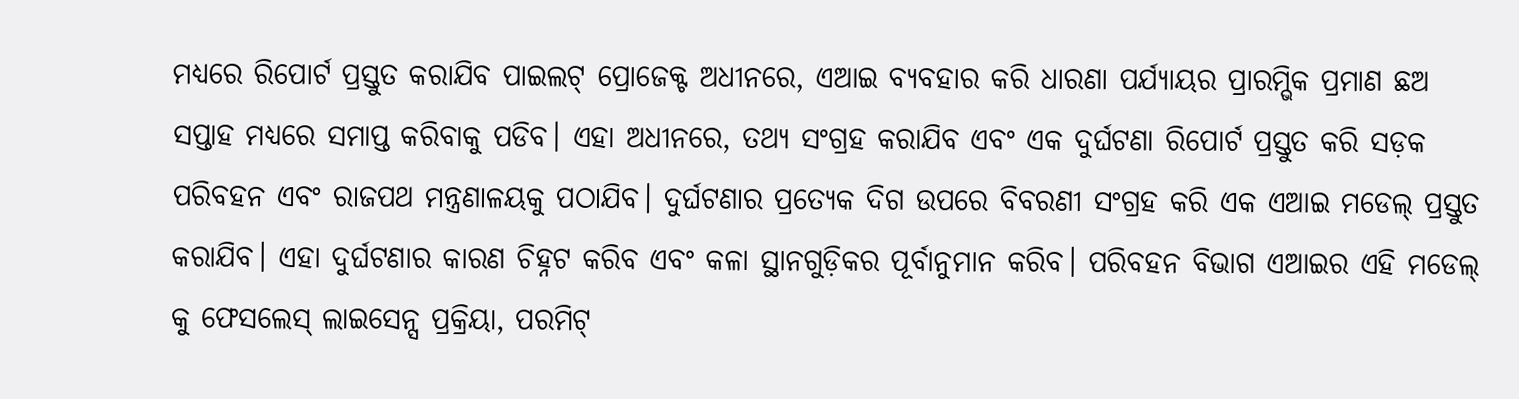ମଧ୍ୟରେ ରିପୋର୍ଟ ପ୍ରସ୍ତୁତ କରାଯିବ ପାଇଲଟ୍ ପ୍ରୋଜେକ୍ଟ ଅଧୀନରେ, ଏଆଇ ବ୍ୟବହାର କରି ଧାରଣା ପର୍ଯ୍ୟାୟର ପ୍ରାରମ୍ଭିକ ପ୍ରମାଣ ଛଅ ସପ୍ତାହ ମଧ୍ୟରେ ସମାପ୍ତ କରିବାକୁ ପଡିବ। ଏହା ଅଧୀନରେ, ତଥ୍ୟ ସଂଗ୍ରହ କରାଯିବ ଏବଂ ଏକ ଦୁର୍ଘଟଣା ରିପୋର୍ଟ ପ୍ରସ୍ତୁତ କରି ସଡ଼କ ପରିବହନ ଏବଂ ରାଜପଥ ମନ୍ତ୍ରଣାଳୟକୁ ପଠାଯିବ। ଦୁର୍ଘଟଣାର ପ୍ରତ୍ୟେକ ଦିଗ ଉପରେ ବିବରଣୀ ସଂଗ୍ରହ କରି ଏକ ଏଆଇ ମଡେଲ୍ ପ୍ରସ୍ତୁତ କରାଯିବ। ଏହା ଦୁର୍ଘଟଣାର କାରଣ ଚିହ୍ନଟ କରିବ ଏବଂ କଳା ସ୍ଥାନଗୁଡ଼ିକର ପୂର୍ବାନୁମାନ କରିବ। ପରିବହନ ବିଭାଗ ଏଆଇର ଏହି ମଡେଲ୍ କୁ ଫେସଲେସ୍ ଲାଇସେନ୍ସ ପ୍ରକ୍ରିୟା, ପରମିଟ୍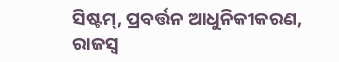ସିଷ୍ଟମ୍, ପ୍ରବର୍ତ୍ତନ ଆଧୁନିକୀକରଣ, ରାଜସ୍ୱ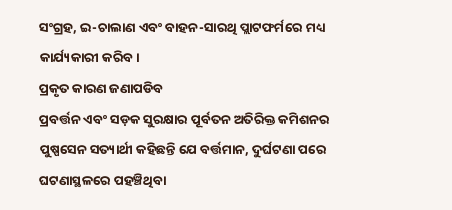ସଂଗ୍ରହ, ଇ-ଚାଲାଣ ଏବଂ ବାହନ-ସାରଥି ପ୍ଲାଟଫର୍ମରେ ମଧ୍ୟ କାର୍ଯ୍ୟକାରୀ କରିବ।
ପ୍ରକୃତ କାରଣ ଜଣାପଡିବ
ପ୍ରବର୍ତ୍ତନ ଏବଂ ସଡ଼କ ସୁରକ୍ଷାର ପୂର୍ବତନ ଅତିରିକ୍ତ କମିଶନର ପୁଷ୍ପସେନ ସତ୍ୟାର୍ଥୀ କହିଛନ୍ତି ଯେ ବର୍ତ୍ତମାନ, ଦୁର୍ଘଟଣା ପରେ ଘଟଣାସ୍ଥଳରେ ପହଞ୍ଚିଥିବା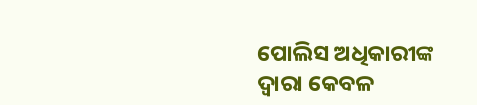ପୋଲିସ ଅଧିକାରୀଙ୍କ ଦ୍ୱାରା କେବଳ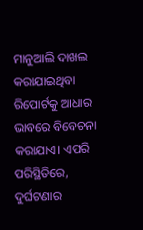ମାନୁଆଲି ଦାଖଲ କରାଯାଇଥିବା ରିପୋର୍ଟକୁ ଆଧାର ଭାବରେ ବିବେଚନା କରାଯାଏ। ଏପରି ପରିସ୍ଥିତିରେ, ଦୁର୍ଘଟଣାର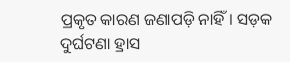ପ୍ରକୃତ କାରଣ ଜଣାପଡ଼ି ନାହିଁ। ସଡ଼କ ଦୁର୍ଘଟଣା ହ୍ରାସ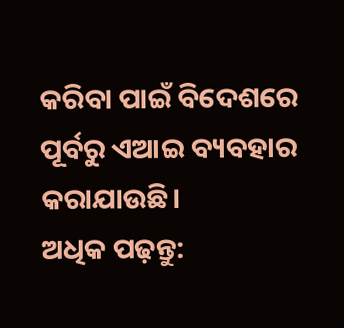କରିବା ପାଇଁ ବିଦେଶରେ ପୂର୍ବରୁ ଏଆଇ ବ୍ୟବହାର କରାଯାଉଛି।
ଅଧିକ ପଢ଼ନ୍ତୁ: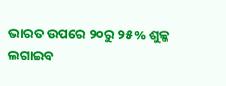ଭାରତ ଉପରେ ୨୦ରୁ ୨୫% ଶୁଳ୍କ ଲଗାଇବ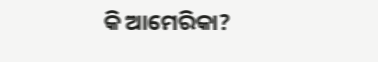କି ଆମେରିକା?